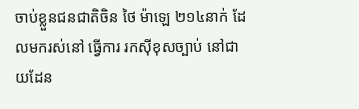ចាប់ខ្លួនជនជាតិចិន ថៃ ម៉ាឡេ ២១៤នាក់ ដែលមករស់នៅ ធ្វើការ រកសុីខុសច្បាប់ នៅជាយដែន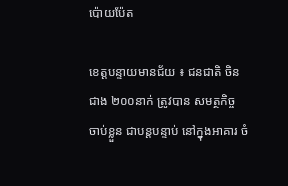ប៉ោយប៉ែត

ខេត្តបន្ទាយមានជ័យ ៖ ជនជាតិ ចិនជាង ២០០នាក់ ត្រូវបាន សមត្ថកិច្ច ចាប់ខ្លួន ជាបន្តបន្ទាប់ នៅក្នុងអាគារ ចំ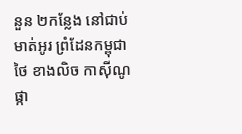នួន ២កន្លែង នៅជាប់មាត់អូរ ព្រំដែនកម្ពុជា ថៃ ខាងលិច កាសុីណូផ្កា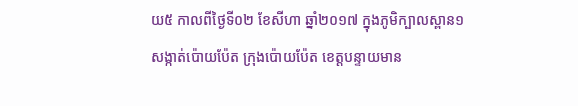យ៥ កាលពីថ្ងៃទី០២ ខែសីហា ឆ្នាំ២០១៧ ក្នុងភូមិក្បាលស្ពាន១ សង្កាត់ប៉ោយប៉ែត ក្រុងប៉ោយប៉ែត ខេត្តបន្ទាយមាន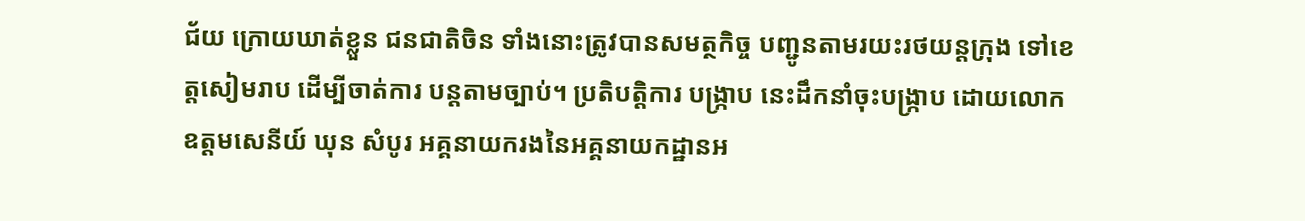ជ័យ ក្រោយឃាត់ខ្លួន ជនជាតិចិន ទាំងនោះត្រូវបានសមត្ថកិច្ច បញ្ជូនតាមរយះរថយន្តក្រុង ទៅខេត្តសៀមរាប ដើម្បីចាត់ការ បន្តតាមច្បាប់។ ប្រតិបត្តិការ បង្ក្រាប នេះដឹកនាំចុះបង្ក្រាប ដោយលោក ឧត្តមសេនីយ៍ ឃុន សំបូរ អគ្គនាយករងនៃអគ្គនាយកដ្ឋានអ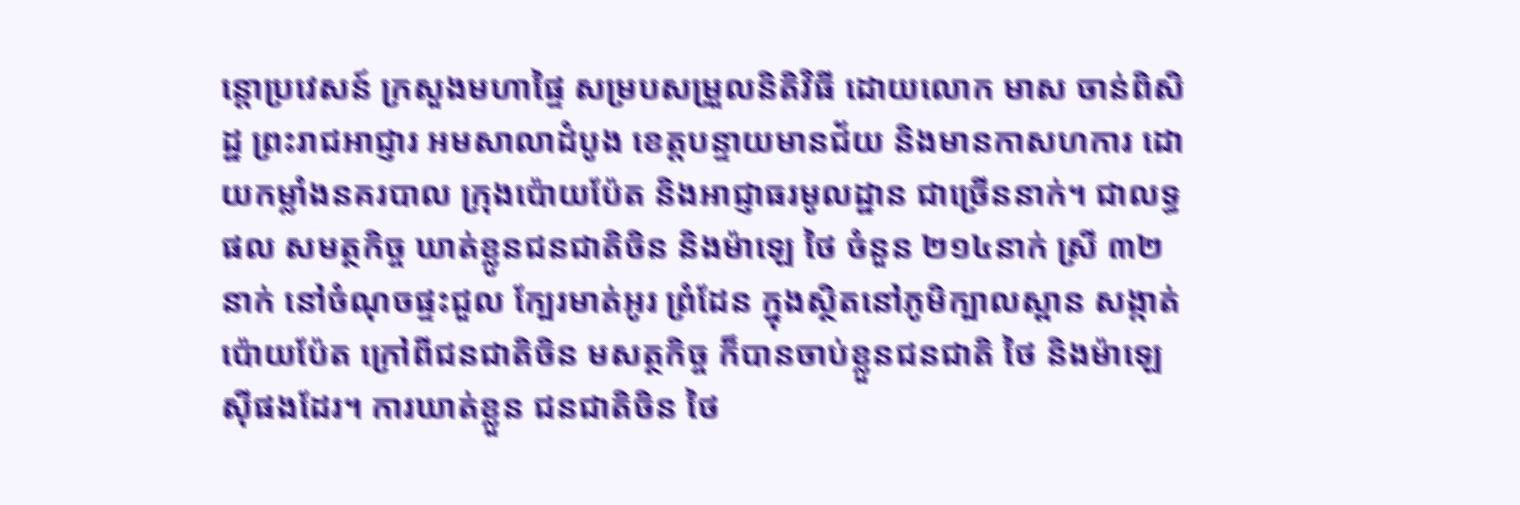ន្តោប្រវេសន៍ ក្រសួងមហាផ្ទៃ សម្របសម្រួលនិតិវិធី ដោយលោក មាស ចាន់ពិសិដ្ឋ ព្រះរាជអាជ្ញារ អមសាលាដំបូង ខេត្តបន្ទាយមានជ័យ និងមានកាសហការ ដោយកម្លាំងនគរបាល ក្រុងប៉ោយប៉ែត និងអាជ្ញាធរមូលដ្ឋាន ជាច្រើននាក់។ ជាលទ្ធផល សមត្ថកិច្ច ឃាត់ខ្លូនជនជាតិចិន និងម៉ាឡេ ថៃ ចំនួន ២១៤នាក់ ស្រី ៣២នាក់ នៅចំណុចផ្ទះជួល ក្បែរមាត់អូរ ព្រំដែន ក្នុងស្ថិតនៅភូមិក្បាលស្ពាន សង្កាត់ប៉ោយប៉ែត ក្រៅពីជនជាតិចិន មសត្ថកិច្ច ក៏បានចាប់ខ្លួនជនជាតិ ថៃ និងម៉ាឡេសុីផងដែរ។ ការឃាត់ខ្លួន ជនជាតិចិន ថៃ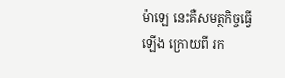ម៉ាឡេ នេះគឺសមត្ថកិច្ចធ្វើឡើង ក្រោយពី រក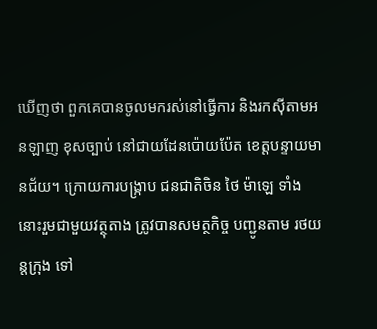ឃើញថា ពួកគេបានចូលមករស់នៅធ្វើការ និងរកសុីតាមអនឡាញ ខុសច្បាប់ នៅជាយដែនប៉ោយប៉ែត ខេត្តបន្ទាយមានជ័យ។ ក្រោយការបង្ក្រាប ជនជាតិចិន ថៃ ម៉ាឡេ ទាំងនោះរួមជាមួយវត្ថុតាង ត្រូវបានសមត្ថកិច្ច បញ្ជូនតាម រថយន្តក្រុង ទៅ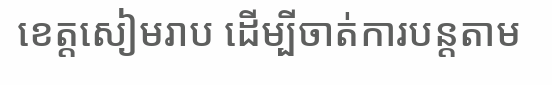ខេត្តសៀមរាប ដើម្បីចាត់ការបន្តតាម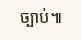ច្បាប់៕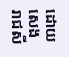ដោយ សេង រាជសី